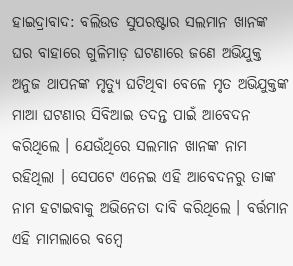ହାଇଦ୍ରାବାଦ: ବଲିଉଡ ସୁପରଷ୍ଟାର ସଲମାନ ଖାନଙ୍କ ଘର ବାହାରେ ଗୁଳିମାଡ଼ ଘଟଣାରେ ଜଣେ ଅଭିଯୁକ୍ତ ଅନୁଜ ଥାପନଙ୍କ ମୃତ୍ୟୁ ଘଟିଥିବା ବେଳେ ମୃତ ଅଭିଯୁକ୍ତଙ୍କ ମାଆ ଘଟଣାର ସିବିଆଇ ତଦନ୍ତ ପାଇଁ ଆବେଦନ କରିଥିଲେ । ଯେଉଁଥିରେ ସଲମାନ ଖାନଙ୍କ ନାମ ରହିଥିଲା । ସେପଟେ ଏନେଇ ଏହି ଆବେଦନରୁ ତାଙ୍କ ନାମ ହଟାଇବାକୁ ଅଭିନେତା ଦାବି କରିଥିଲେ । ବର୍ତ୍ତମାନ ଏହି ମାମଲାରେ ବମ୍ବେ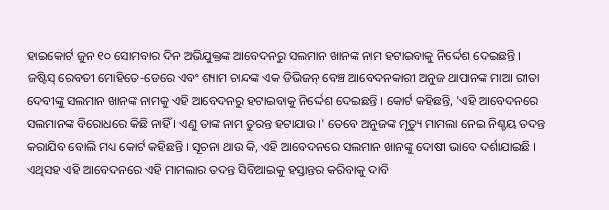ହାଇକୋର୍ଟ ଜୁନ ୧୦ ସୋମବାର ଦିନ ଅଭିଯୁକ୍ତଙ୍କ ଆବେଦନରୁ ସଲମାନ ଖାନଙ୍କ ନାମ ହଟାଇବାକୁ ନିର୍ଦ୍ଦେଶ ଦେଇଛନ୍ତି ।
ଜଷ୍ଟିସ୍ ରେବତୀ ମୋହିତେ-ଡେରେ ଏବଂ ଶ୍ୟାମ ଚାନ୍ଦଙ୍କ ଏକ ଡିଭିଜନ୍ ବେଞ୍ଚ ଆବେଦନକାରୀ ଅନୁଜ ଥାପାନଙ୍କ ମାଆ ରୀତା ଦେବୀଙ୍କୁ ସଲମାନ ଖାନଙ୍କ ନାମକୁ ଏହି ଆବେଦନରୁ ହଟାଇବାକୁ ନିର୍ଦ୍ଦେଶ ଦେଇଛନ୍ତି । କୋର୍ଟ କହିଛନ୍ତି, 'ଏହି ଆବେଦନରେ ସଲମାନଙ୍କ ବିରୋଧରେ କିଛି ନାହିଁ । ଏଣୁ ତାଙ୍କ ନାମ ତୁରନ୍ତ ହଟାଯାଉ ।' ତେବେ ଅନୁଜଙ୍କ ମୃତ୍ୟୁ ମାମଲା ନେଇ ନିଶ୍ଚୟ ତଦନ୍ତ କରାଯିବ ବୋଲି ମଧ୍ୟ କୋର୍ଟ କହିଛନ୍ତି । ସୂଚନା ଥାଉ କି, ଏହି ଆବେଦନରେ ସଲମାନ ଖାନଙ୍କୁ ଦୋଷୀ ଭାବେ ଦର୍ଶାଯାଇଛି । ଏଥିସହ ଏହି ଆବେଦନରେ ଏହି ମାମଲାର ତଦନ୍ତ ସିବିଆଇକୁ ହସ୍ତାନ୍ତର କରିବାକୁ ଦାବି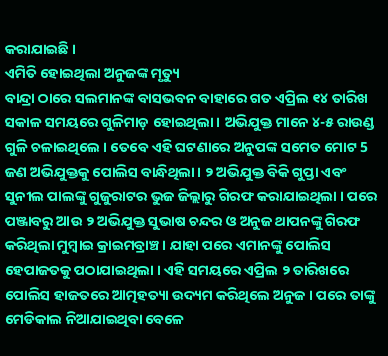କରାଯାଇଛି ।
ଏମିତି ହୋଇଥିଲା ଅନୁଜଙ୍କ ମୃତ୍ୟୁ
ବାନ୍ଦ୍ରା ଠାରେ ସଲମାନଙ୍କ ବାସଭବନ ବାହାରେ ଗତ ଏପ୍ରିଲ ୧୪ ତାରିଖ ସକାଳ ସମୟରେ ଗୁଳିମାଡ଼ ହୋଇଥିଲା । ଅଭିଯୁକ୍ତ ମାନେ ୪-୫ ରାଉଣ୍ଡ ଗୁଳି ଚଳାଇଥିଲେ । ତେବେ ଏହି ଘଟଣାରେ ଅନୁପଙ୍କ ସମେତ ମୋଟ 5 ଜଣ ଅଭିଯୁକ୍ତକୁ ପୋଲିସ ବାନ୍ଧିଥିଲା । ୨ ଅଭିଯୁକ୍ତ ବିକି ଗୁପ୍ତା ଏବଂ ସୁନୀଲ ପାଲଙ୍କୁ ଗୁଜୁରାଟର ଭୁଜ ଜିଲ୍ଲାରୁ ଗିରଫ କରାଯାଇଥିଲା । ପରେ ପଞ୍ଜାବରୁ ଆଉ ୨ ଅଭିଯୁକ୍ତ ସୁଭାଷ ଚନ୍ଦର ଓ ଅନୁଜ ଥାପନଙ୍କୁ ଗିରଫ କରିଥିଲା ମୁମ୍ବାଇ କ୍ରାଇମବ୍ରାଞ୍ଚ । ଯାହା ପରେ ଏମାନଙ୍କୁ ପୋଲିସ ହେପାଜତକୁ ପଠାଯାଇଥିଲା । ଏହି ସମୟରେ ଏପ୍ରିଲ ୨ ତାରିଖରେ ପୋଲିସ ହାଜତରେ ଆତ୍ମହତ୍ୟା ଉଦ୍ୟମ କରିଥିଲେ ଅନୁଜ । ପରେ ତାଙ୍କୁ ମେଡିକାଲ ନିଆଯାଇଥିବା ବେଳେ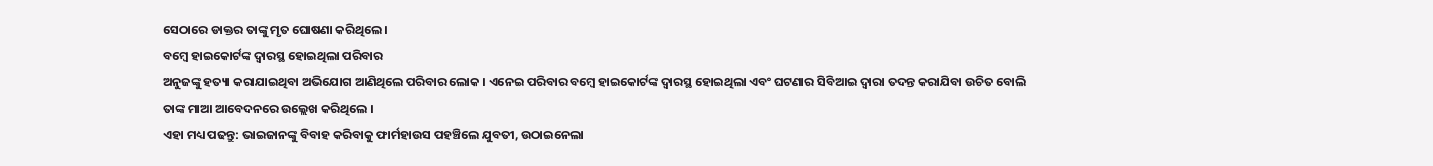ସେଠାରେ ଡାକ୍ତର ତାଙ୍କୁ ମୃତ ଘୋଷଣା କରିଥିଲେ ।
ବମ୍ୱେ ହାଇକୋର୍ଟଙ୍କ ଦ୍ୱାରସ୍ଥ ହୋଇଥିଲା ପରିବାର
ଅନୁଜଙ୍କୁ ହତ୍ୟା କରାଯାଇଥିବା ଅଭିଯୋଗ ଆଣିଥିଲେ ପରିବାର ଲୋକ । ଏନେଇ ପରିବାର ବମ୍ୱେ ହାଇକୋର୍ଟଙ୍କ ଦ୍ୱାରସ୍ଥ ହୋଇଥିଲା ଏବଂ ଘଟଣାର ସିବିଆଇ ଦ୍ୱାରା ତଦନ୍ତ କରାଯିବା ଉଚିତ ବୋଲି ତାଙ୍କ ମାଆ ଆବେଦନରେ ଉଲ୍ଲେଖ କରିଥିଲେ ।
ଏହା ମଧ୍ୟ ପଢନ୍ତୁ: ଭାଇଜାନଙ୍କୁ ବିବାହ କରିବାକୁ ଫାର୍ମହାଉସ ପହଞ୍ଚିଲେ ଯୁବତୀ, ଉଠାଇନେଲା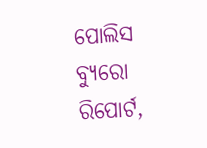ପୋଲିସ
ବ୍ୟୁରୋ ରିପୋର୍ଟ,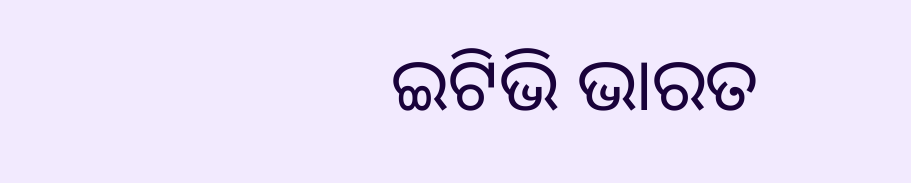ଇଟିଭି ଭାରତ